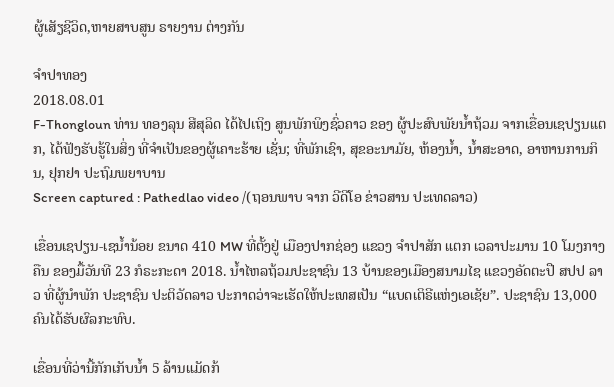ຜູ້ເສັຽຊີວິດ,ຫາຍສາບສູນ ຣາຍງານ ຕ່າງກັນ

ຈໍາປາທອງ
2018.08.01
F-Thongloun ທ່ານ ທອງລຸນ ສີສຸລິດ ໄດ້ໄປເຖິງ ສູນພັກພິງຊົ່ວຄາວ ຂອງ ຜູ້ປະສົບພັຍນ້ຳຖ້ວມ ຈາກເຂື່ອນເຊປຽນແຕກ, ໄດ້ຟັງຮັບຮູ້ໃນສິ່ງ ທີ່ຈຳເປັນຂອງຜູ້ເຄາະຮ້າຍ ເຊັ່ນ; ທີ່ພັກເຊົາ, ສຸຂອະນາມັຍ, ຫ້ອງນ້ຳ, ນ້ຳສະອາດ, ອາຫານການກິນ, ຢຸກຢາ ປະຖົມພຍາບານ
Screen captured : Pathedlao video /(ຖອນພາບ ຈາກ ວີດີໂອ ຂ່າວສານ ປະເທດລາວ)

ເຂື່ອນເຊປຽນ-ເຊນໍ້ານ້ອຍ ຂນາດ 410 MW ທີ່ຕັ້ງຢູ່ ເມືອງປາກຊ່ອງ ແຂວງ ຈໍາປາສັກ ແຕກ ເວລາປະມານ 10 ໂມງກາງຄືນ ຂອງມື້ວັນທີ 23 ກໍຣະກະດາ 2018. ນໍ້າໄຫລຖ້ວມປະຊາຊົນ 13 ບ້ານຂອງເມືອງສນາມໄຊ ແຂວງອັດຕະປື ສປປ ລາວ ທີ່ຜູ້ນຳພັກ ປະຊາຊົນ ປະຕິວັດລາວ ປະກາດວ່າຈະເຮັດໃຫ້ປະເທສເປັນ “ແບດເຕິຣີແຫ່ງເອເຊັຍ”. ປະຊາຊົນ 13,000 ຄົນໄດ້ຮັບຜົລກະທົບ.

ເຂື່ອນທີ່ວ່ານີ້ກັກເກັບນໍ້າ 5 ລ້ານແມັດກ້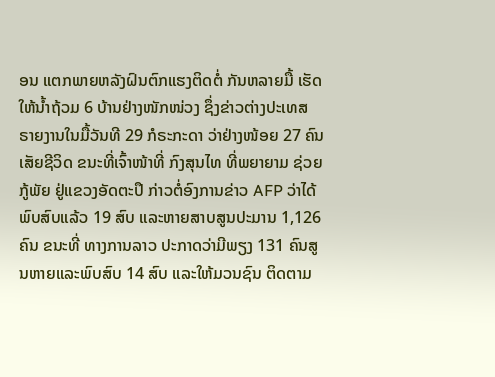ອນ ແຕກພາຍຫລັງຝົນຕົກແຮງຕິດຕໍ່ ກັນຫລາຍມື້ ເຮັດໃຫ້ນໍ້າຖ້ວມ 6 ບ້ານຢ່າງໜັກໜ່ວງ ຊຶ່ງຂ່າວຕ່າງປະເທສ ຣາຍງານໃນມື້ວັນທີ 29 ກໍຣະກະດາ ວ່າຢ່າງໜ້ອຍ 27 ຄົນເສັຍຊີວິດ ຂນະທີ່ເຈົ້າໜ້າທີ່ ກົງສຸນໄທ ທີ່ພຍາຍາມ ຊ່ວຍກູ້ພັຍ ຢູ່ແຂວງອັດຕະປຶ ກ່າວຕໍ່ອົງການຂ່າວ AFP ວ່າໄດ້ພົບສົບແລ້ວ 19 ສົບ ແລະຫາຍສາບສູນປະມານ 1,126 ຄົນ ຂນະທີ່ ທາງການລາວ ປະກາດວ່າມີພຽງ 131 ຄົນສູນຫາຍແລະພົບສົບ 14 ສົບ ແລະໃຫ້ມວນຊົນ ຕິດຕາມ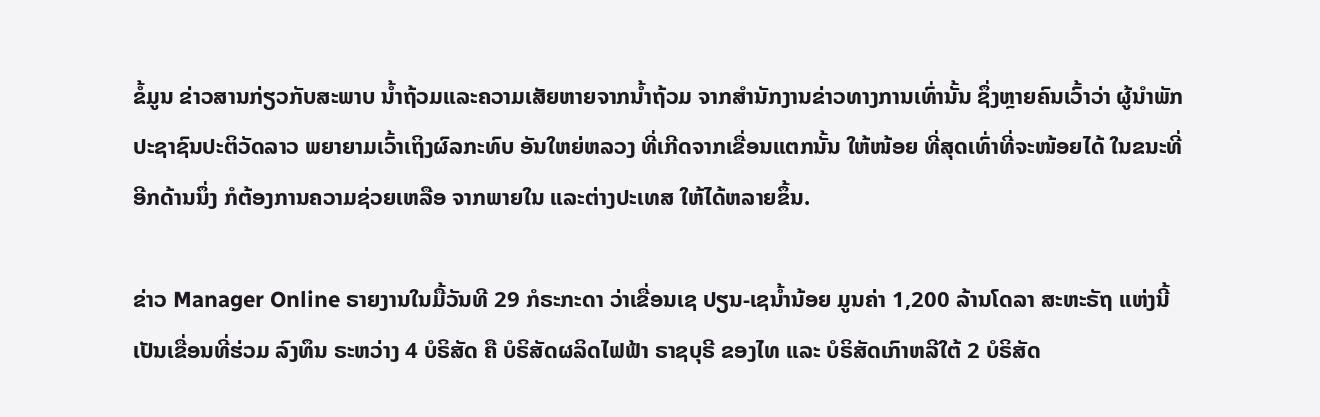ຂໍ້ມູນ ຂ່າວສານກ່ຽວກັບສະພາບ ນໍ້າຖ້ວມແລະຄວາມເສັຍຫາຍຈາກນ້ຳຖ້ວມ ຈາກສໍານັກງານຂ່າວທາງການເທົ່ານັ້ນ ຊຶ່ງຫຼາຍຄົນເວົ້າວ່າ ຜູ້ນຳພັກປະຊາຊົນປະຕິວັດລາວ ພຍາຍາມເວົ້າເຖິງຜົລກະທົບ ອັນໃຫຍ່ຫລວງ ທີ່ເກີດຈາກເຂື່ອນແຕກນັ້ນ ໃຫ້ໜ້ອຍ ທີ່ສຸດເທົ່າທີ່ຈະໜ້ອຍໄດ້ ໃນຂນະທີ່ອີກດ້ານນຶ່ງ ກໍຕ້ອງການຄວາມຊ່ວຍເຫລືອ ຈາກພາຍໃນ ແລະຕ່າງປະເທສ ໃຫ້ໄດ້ຫລາຍຂຶ້ນ.

ຂ່າວ Manager Online ຣາຍງານໃນມື້ວັນທີ 29 ກໍຣະກະດາ ວ່າເຂື່ອນເຊ ປຽນ-ເຊນໍ້ານ້ອຍ ມູນຄ່າ 1,200 ລ້ານໂດລາ ສະຫະຣັຖ ແຫ່ງນີ້ເປັນເຂື່ອນທີ່ຮ່ວມ ລົງທຶນ ຣະຫວ່າງ 4 ບໍຣິສັດ ຄື ບໍຣິສັດຜລິດໄຟຟ້າ ຣາຊບຸຣີ ຂອງໄທ ແລະ ບໍຣິສັດເກົາຫລີໃຕ້ 2 ບໍຣິສັດ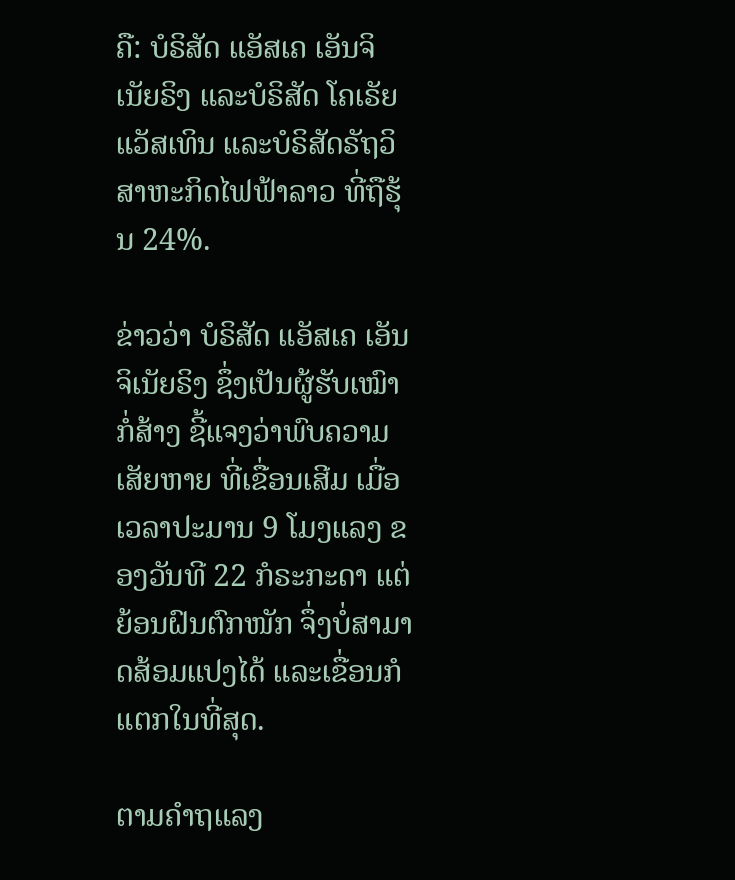ຄື: ບໍຣິສັດ ແອັສເຄ ເອັນຈິເນັຍຣິງ ແລະບໍຣິສັດ ໂຄເຣັຍແວັສເທິນ ແລະບໍຣິສັດຣັຖວິສາຫະກິດໄຟຟ້າລາວ ທີ່ຖືຮຸ້ນ 24%.

ຂ່າວວ່າ ບໍຣິສັດ ແອັສເຄ ເອັນຈິເນັຍຣິງ ຊຶ່ງເປັນຜູ້ຮັບເໝົາກໍ່ສ້າງ ຊີ້ແຈງວ່າພົບຄວາມເສັຍຫາຍ ທີ່ເຂື່ອນເສີມ ເມື່ອເວລາປະມານ 9 ໂມງແລງ ຂອງວັນທີ 22 ກໍຣະກະດາ ແຕ່ຍ້ອນຝົນຕົກໜັກ ຈຶ່ງບໍ່ສາມາດສ້ອມແປງໄດ້ ແລະເຂື່ອນກໍແຕກໃນທີ່ສຸດ.

ຕາມຄໍາຖແລງ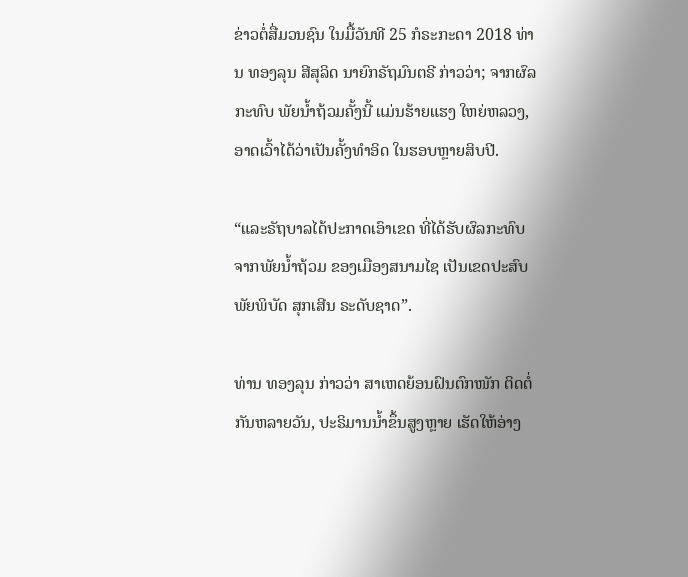ຂ່າວຕໍ່ສື່ມວນຊົນ ໃນມື້ວັນທີ 25 ກໍຣະກະດາ 2018 ທ່ານ ທອງລຸນ ສີສຸລິດ ນາຍົກຣັຖມົນຕຣີ ກ່າວວ່າ; ຈາກຜົລກະທົບ ພັຍນໍ້າຖ້ວມຄັ້ງນີ້ ແມ່ນຮ້າຍແຮງ ໃຫຍ່ຫລວງ, ອາດເວົ້າໄດ້ວ່າເປັນຄັ້ງທໍາອິດ ໃນຮອບຫຼາຍສິບປີ.

“ແລະຣັຖບາລໄດ້ປະກາດເອົາເຂດ ທີ່ໄດ້ຮັບຜົລກະທົບ ຈາກພັຍນໍ້າຖ້ວມ ຂອງເມືອງສນາມໄຊ ເປັນເຂດປະສົບພັຍພິບັດ ສຸກເສີນ ຣະດັບຊາດ”.

ທ່ານ ທອງລຸນ ກ່າວວ່າ ສາເຫດຍ້ອນຝົນຕົກໜັກ ຕິດຕໍ່ກັນຫລາຍວັນ, ປະຣິມານນໍ້າຂຶ້ນສູງຫຼາຍ ເຮັດໃຫ້ອ່າງ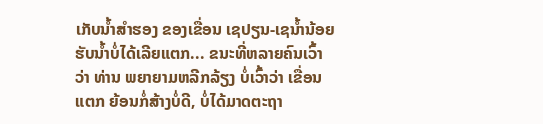ເກັບນໍ້າສໍາຮອງ ຂອງເຂື່ອນ ເຊປຽນ-ເຊນໍ້ານ້ອຍ ຮັບນໍ້າບໍ່ໄດ້ເລີຍແຕກ... ຂນະທີ່ຫລາຍຄົນເວົ້າວ່າ ທ່ານ ພຍາຍາມຫລີກລ້ຽງ ບໍ່ເວົ້າວ່າ ເຂື່ອນ ແຕກ ຍ້ອນກໍ່ສ້າງບໍ່ດີ, ບໍ່ໄດ້ມາດຕະຖາ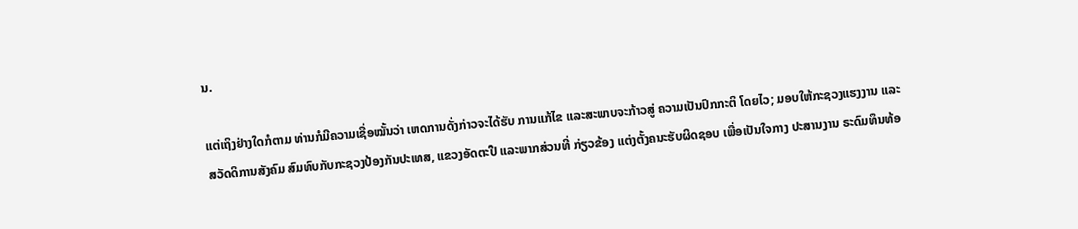ນ.

ແຕ່ເຖິງຢ່າງໃດກໍຕາມ ທ່ານກໍມີຄວາມເຊື່ອໝັ້ນວ່າ ເຫດການດັ່ງກ່າວຈະໄດ້ຮັບ ການແກ້ໄຂ ແລະສະພາບຈະກ້າວສູ່ ຄວາມເປັນປົກກະຕິ ໂດຍໄວ; ມອບໃຫ້ກະຊວງແຮງງານ ແລະສວັດດິການສັງຄົມ ສົມທົບກັບກະຊວງປ້ອງກັນປະເທສ, ແຂວງອັດຕະປື ແລະພາກສ່ວນທີ່ ກ່ຽວຂ້ອງ ແຕ່ງຕັ້ງຄນະຮັບຜິດຊອບ ເພື່ອເປັນໃຈກາງ ປະສານງານ ຣະດົມທຶນທ້ອ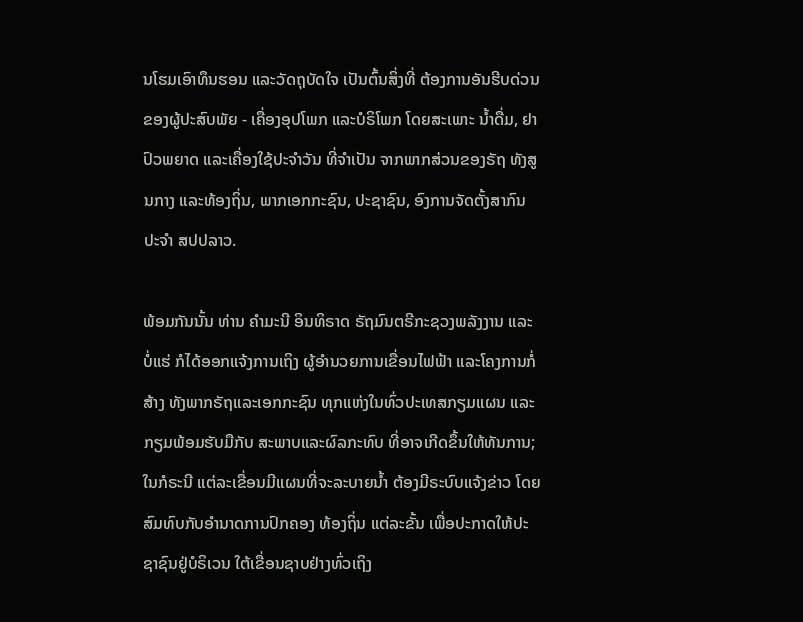ນໂຮມເອົາທຶນຮອນ ແລະວັດຖຸບັດໃຈ ເປັນຕົ້ນສິ່ງທີ່ ຕ້ອງການອັນຮີບດ່ວນ ຂອງຜູ້ປະສົບພັຍ - ເຄື່ອງອຸປໂພກ ແລະບໍຣິໂພກ ໂດຍສະເພາະ ນໍ້າດື່ມ, ຢາປົວພຍາດ ແລະເຄື່ອງໃຊ້ປະຈໍາວັນ ທີ່ຈໍາເປັນ ຈາກພາກສ່ວນຂອງຣັຖ ທັງສູນກາງ ແລະທ້ອງຖິ່ນ, ພາກເອກກະຊົນ, ປະຊາຊົນ, ອົງການຈັດຕັ້ງສາກົນ ປະຈໍາ ສປປລາວ.

ພ້ອມກັນນັ້ນ ທ່ານ ຄໍາມະນີ ອິນທິຣາດ ຣັຖມົນຕຣີກະຊວງພລັງງານ ແລະບໍ່ແຮ່ ກໍໄດ້ອອກແຈ້ງການເຖິງ ຜູ້ອໍານວຍການເຂື່ອນໄຟຟ້າ ແລະໂຄງການກໍ່ສ້າງ ທັງພາກຣັຖແລະເອກກະຊົນ ທຸກແຫ່ງໃນທົ່ວປະເທສກຽມແຜນ ແລະກຽມພ້ອມຮັບມືກັບ ສະພາບແລະຜົລກະທົບ ທີ່ອາຈເກີດຂຶ້ນໃຫ້ທັນການ; ໃນກໍຣະນີ ແຕ່ລະເຂື່ອນມີແຜນທີ່ຈະລະບາຍນໍ້າ ຕ້ອງມີຣະບົບແຈ້ງຂ່າວ ໂດຍສົມທົບກັບອໍານາດການປົກຄອງ ທ້ອງຖິ່ນ ແຕ່ລະຂັ້ນ ເພື່ອປະກາດໃຫ້ປະຊາຊົນຢູ່ບໍຣິເວນ ໃຕ້ເຂື່ອນຊາບຢ່າງທົ່ວເຖິງ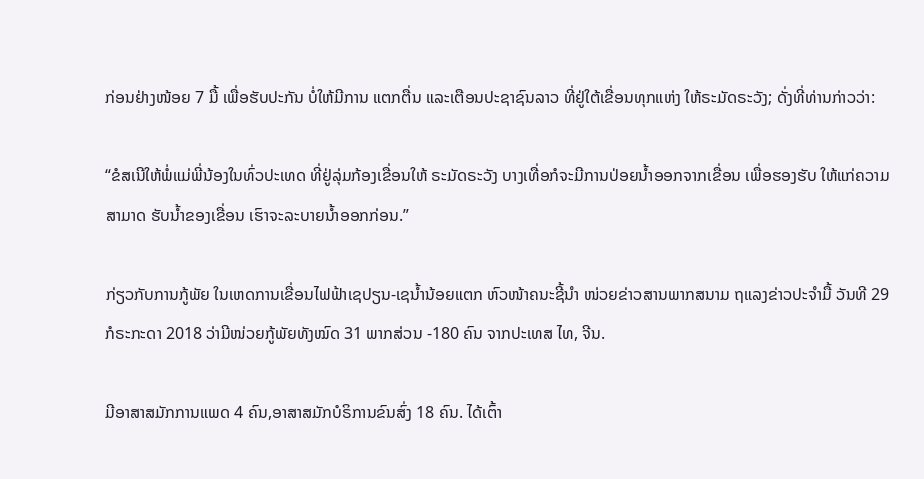ກ່ອນຢ່າງໜ້ອຍ 7 ມື້ ເພື່ອຮັບປະກັນ ບໍ່ໃຫ້ມີການ ແຕກຕື່ນ ແລະເຕືອນປະຊາຊົນລາວ ທີ່ຢູ່ໃຕ້ເຂື່ອນທຸກແຫ່ງ ໃຫ້ຣະມັດຣະວັງ; ດັ່ງທີ່ທ່ານກ່າວວ່າ:

“ຂໍສເນີໃຫ້ພໍ່ແມ່ພີ່ນ້ອງໃນທົ່ວປະເທດ ທີ່ຢູ່ລຸ່ມກ້ອງເຂື່ອນໃຫ້ ຣະມັດຣະວັງ ບາງເທື່ອກໍຈະມີການປ່ອຍນ້ຳອອກຈາກເຂື່ອນ ເພື່ອຮອງຮັບ ໃຫ້ແກ່ຄວາມສາມາດ ຮັບນ້ຳຂອງເຂື່ອນ ເຮົາຈະລະບາຍນ້ຳອອກກ່ອນ.”

ກ່ຽວກັບການກູ້ພັຍ ໃນເຫດການເຂື່ອນໄຟຟ້າເຊປຽນ-ເຊນໍ້ານ້ອຍແຕກ ຫົວໜ້າຄນະຊີ້ນໍາ ໜ່ວຍຂ່າວສານພາກສນາມ ຖແລງຂ່າວປະຈໍາມື້ ວັນທີ 29 ກໍຣະກະດາ 2018 ວ່າມີໜ່ວຍກູ້ພັຍທັງໝົດ 31 ພາກສ່ວນ -180 ຄົນ ຈາກປະເທສ ໄທ, ຈີນ.

ມີອາສາສມັກການແພດ 4 ຄົນ,ອາສາສມັກບໍຣິການຂົນສົ່ງ 18 ຄົນ. ໄດ້ເຕົ້າ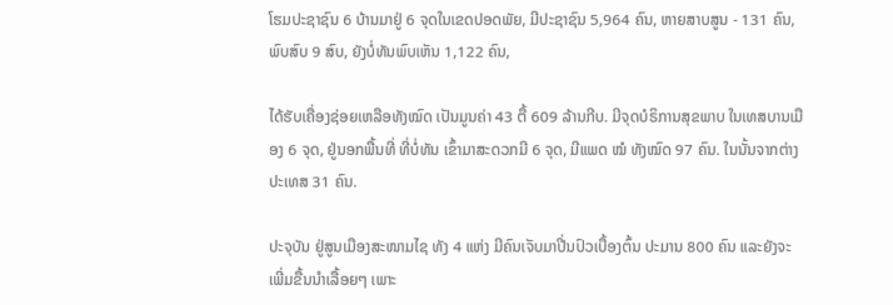ໂຮມປະຊາຊົນ 6 ບ້ານມາຢູ່ 6 ຈຸດໃນເຂດປອດພັຍ, ມີປະຊາຊົນ 5,964 ຄົນ, ຫາຍສາບສູນ - 131 ຄົນ, ພົບສົບ 9 ສົບ, ຍັງບໍ່ທັນພົບເຫັນ 1,122 ຄົນ,

ໄດ້ຮັບເຄື່ອງຊ່ອຍເຫລືອທັງໝົດ ເປັນມູນຄ່າ 43 ຕື້ 609 ລ້ານກີບ. ມີຈຸດບໍຣິການສຸຂພາບ ໃນເທສບານເມືອງ 6 ຈຸດ, ຢູ່ນອກພື້ນທີ່ ທີ່ບໍ່ທັນ ເຂົ້າມາສະດວກມີ 6 ຈຸດ, ມີແພດ ໝໍ ທັງໝົດ 97 ຄົນ. ໃນນັ້ນຈາກຕ່າງປະເທສ 31 ຄົນ.

ປະຈຸບັນ ຢູ່ສູນເມືອງສະໜາມໄຊ ທັງ 4 ແຫ່ງ ມີຄົນເຈັບມາປີ່ນປົວເບື້ອງຕົ້ນ ປະມານ 800 ຄົນ ແລະຍັງຈະເພີ່ມຂື້ນນໍາເລື້ອຍໆ ເພາະ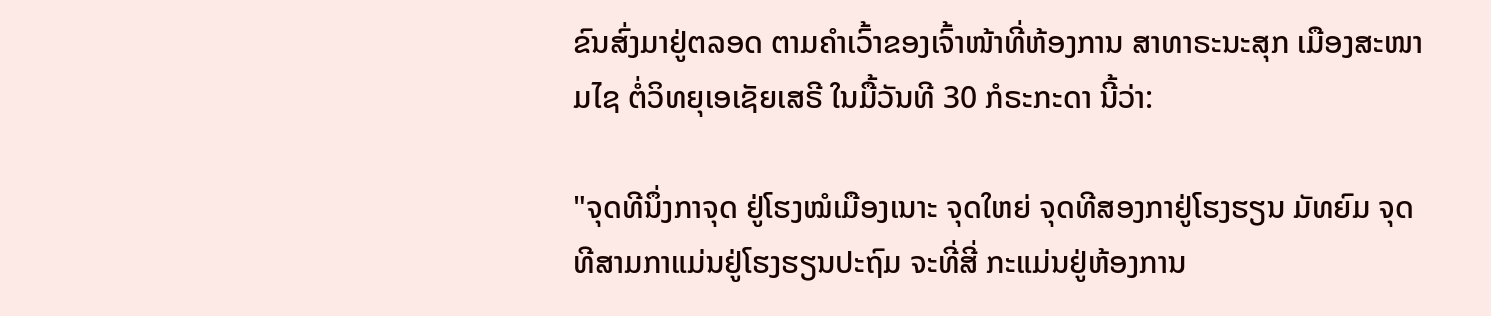ຂົນສົ່ງມາຢູ່ຕລອດ ຕາມຄຳເວົ້າຂອງເຈົ້າໜ້າທີ່ຫ້ອງການ ສາທາຣະນະສຸກ ເມືອງສະໜາມໄຊ ຕໍ່ວິທຍຸເອເຊັຍເສຣີ ໃນມື້ວັນທີ 30 ກໍຣະກະດາ ນີ້ວ່າ:

"ຈຸດທີນຶ່ງກາຈຸດ ຢູ່ໂຮງໝໍເມືອງເນາະ ຈຸດໃຫຍ່ ຈຸດທີສອງກາຢູ່ໂຮງຮຽນ ມັທຍົມ ຈຸດທີສາມກາແມ່ນຢູ່ໂຮງຮຽນປະຖົມ ຈະທີ່ສີ່ ກະແມ່ນຢູ່ຫ້ອງການ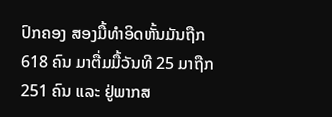ປົກຄອງ ສອງມື້ທຳອິດຫັ້ນມັນຖືກ 618 ຄົນ ມາຕື່ມມື້ວັນທີ 25 ມາຖືກ 251 ຄົນ ແລະ ຢູ່ພາກສ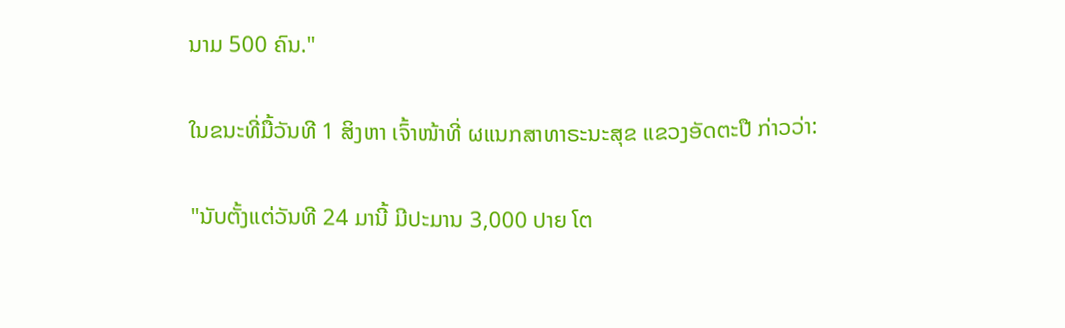ນາມ 500 ຄົນ."

ໃນຂນະທີ່ມື້ວັນທີ 1 ສິງຫາ ເຈົ້າໜ້າທີ່ ຜແນກສາທາຣະນະສຸຂ ແຂວງອັດຕະປື ກ່າວວ່າ:

"ນັບຕັ້ງແຕ່ວັນທີ 24 ມານີ້ ມີປະມານ 3,000 ປາຍ ໂຕ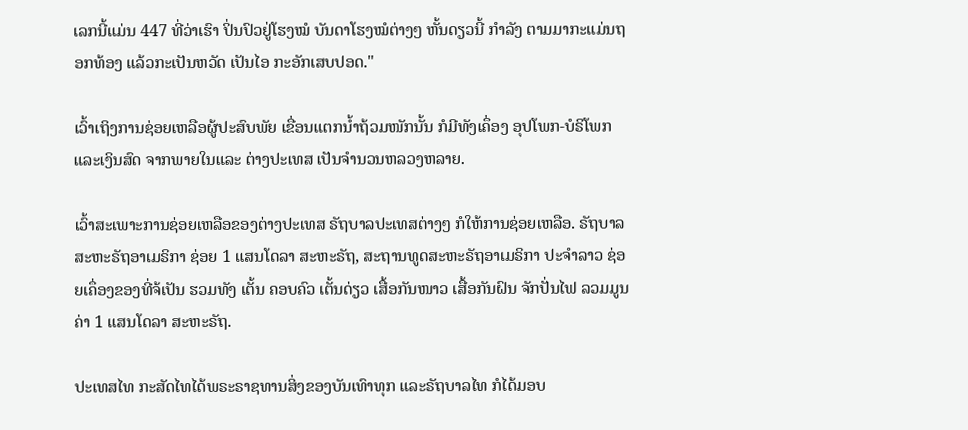ເລກນີ້ແມ່ນ 447 ທີ່ວ່າເຮົາ ປິ່ນປົວຢູ່ໂຮງໝໍ ບັນດາໂຮງໝໍຕ່າງໆ ຫັ້ນດຽວນີ້ ກໍາລັງ ຕາມມາກະແມ່ນຖອກທ້ອງ ແລ້ວກະເປັນຫວັດ ເປັນໄອ ກະອັກເສບປອດ."

ເວົ້າເຖິງການຊ່ອຍເຫລືອຜູ້ປະສົບພັຍ ເຂື່ອນແຕກນໍ້າຖ້ວມໜັກນັ້ນ ກໍມີທັງເຄຶ່ອງ ອຸປໂພກ-ບໍຣິໂພກ ແລະເງິນສົດ ຈາກພາຍໃນແລະ ຕ່າງປະເທສ ເປັນຈຳນວນຫລວງຫລາຍ.

ເວົ້າສະເພາະການຊ່ອຍເຫລືອຂອງຕ່າງປະເທສ ຣັຖບາລປະເທສຕ່າງໆ ກໍໃຫ້ການຊ່ອຍເຫລືອ. ຣັຖບາລສະຫະຣັຖອາເມຣິກາ ຊ່ອຍ 1 ແສນໂດລາ ສະຫະຣັຖ, ສະຖານທູດສະຫະຣັຖອາເມຣິກາ ປະຈຳລາວ ຊ່ອຍເຄຶ່ອງຂອງທີ່ຈ້ເປັນ ຮວມທັງ ເຕັ້ນ ຄອບຄົວ ເຕັ້ນດ່ຽວ ເສື້ອກັນໜາວ ເສື້ອກັນຝົນ ຈັກປັ່ນໄຟ ລວມມູນຄ່າ 1 ແສນໂດລາ ສະຫະຣັຖ.

ປະເທສໄທ ກະສັດໄທໄດ້ພຣະຣາຊທານສິ່ງຂອງບັນເທົາທຸກ ແລະຣັຖບາລໄທ ກໍໄດ້ມອບ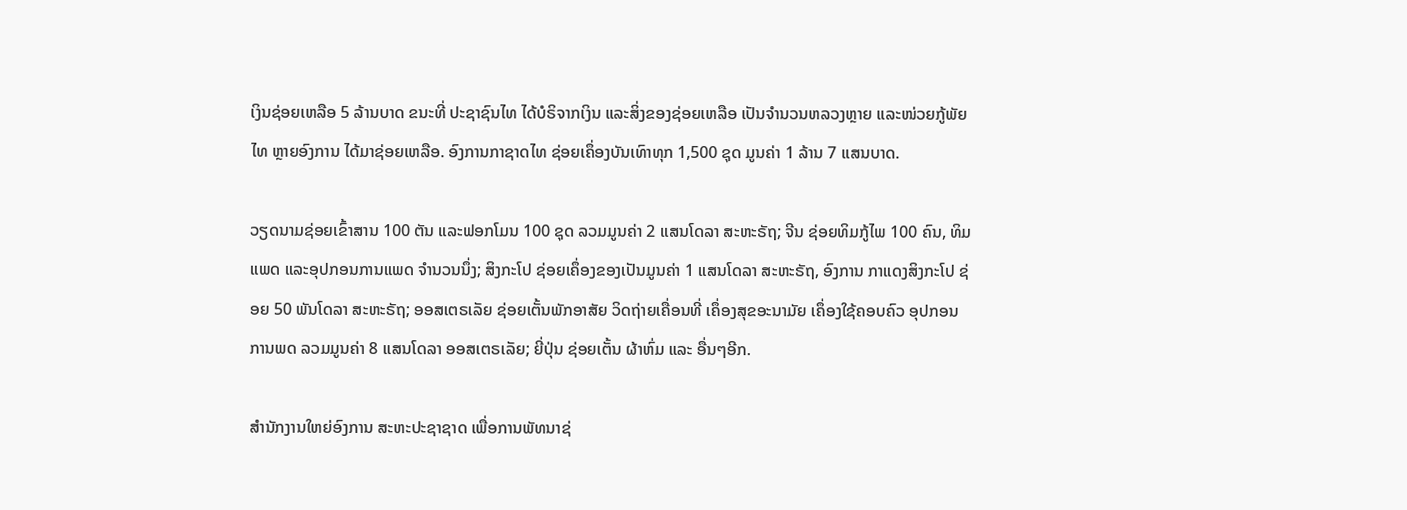ເງິນຊ່ອຍເຫລືອ 5 ລ້ານບາດ ຂນະທີ່ ປະຊາຊົນໄທ ໄດ້ບໍຣິຈາກເງິນ ແລະສິ່ງຂອງຊ່ອຍເຫລືອ ເປັນຈໍານວນຫລວງຫຼາຍ ແລະໜ່ວຍກູ້ພັຍໄທ ຫຼາຍອົງການ ໄດ້ມາຊ່ອຍເຫລືອ. ອົງການກາຊາດໄທ ຊ່ອຍເຄຶ່ອງບັນເທົາທຸກ 1,500 ຊຸດ ມູນຄ່າ 1 ລ້ານ 7 ແສນບາດ.

ວຽດນາມຊ່ອຍເຂົ້າສານ 100 ຕັນ ແລະຟອກໂມນ 100 ຊຸດ ລວມມູນຄ່າ 2 ແສນໂດລາ ສະຫະຣັຖ; ຈີນ ຊ່ອຍທິມກູ້ໄພ 100 ຄົນ, ທິມແພດ ແລະອຸປກອນການແພດ ຈໍານວນນຶ່ງ; ສິງກະໂປ ຊ່ອຍເຄຶ່ອງຂອງເປັນມູນຄ່າ 1 ແສນໂດລາ ສະຫະຣັຖ, ອົງການ ກາແດງສິງກະໂປ ຊ່ອຍ 50 ພັນໂດລາ ສະຫະຣັຖ; ອອສເຕຣເລັຍ ຊ່ອຍເຕັ້ນພັກອາສັຍ ວິດຖ່າຍເຄື່ອນທີ່ ເຄຶ່ອງສຸຂອະນາມັຍ ເຄຶ່ອງໃຊ້ຄອບຄົວ ອຸປກອນການພດ ລວມມູນຄ່າ 8 ແສນໂດລາ ອອສເຕຣເລັຍ; ຍີ່ປຸ່ນ ຊ່ອຍເຕັ້ນ ຜ້າຫົ່ມ ແລະ ອື່ນໆອີກ.

ສໍານັກງານໃຫຍ່ອົງການ ສະຫະປະຊາຊາດ ເພື່ອການພັທນາຊ່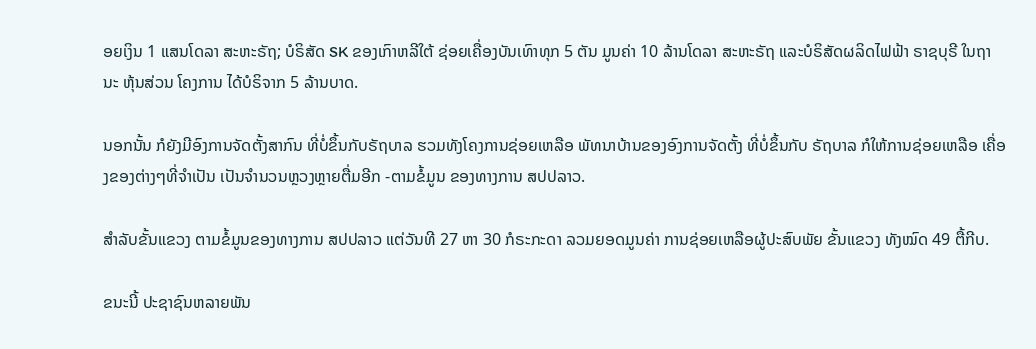ອຍເງິນ 1 ແສນໂດລາ ສະຫະຣັຖ; ບໍຣິສັດ SK ຂອງເກົາຫລີໃຕ້ ຊ່ອຍເຄື່ອງບັນເທົາທຸກ 5 ຕັນ ມູນຄ່າ 10 ລ້ານໂດລາ ສະຫະຣັຖ ແລະບໍຣິສັດຜລິດໄຟຟ້າ ຣາຊບຸຣີ ໃນຖານະ ຫຸ້ນສ່ວນ ໂຄງການ ໄດ້ບໍຣິຈາກ 5 ລ້ານບາດ.

ນອກນັ້ນ ກໍຍັງມີອົງການຈັດຕັ້ງສາກົນ ທີ່ບໍ່ຂຶ້ນກັບຣັຖບາລ ຮວມທັງໂຄງການຊ່ອຍເຫລືອ ພັທນາບ້ານຂອງອົງການຈັດຕັ້ງ ທີ່ບໍ່ຂຶ້ນກັບ ຣັຖບາລ ກໍໃຫ້ການຊ່ອຍເຫລືອ ເຄື່ອງຂອງຕ່າງໆທີ່ຈຳເປັນ ເປັນຈຳນວນຫຼວງຫຼາຍຕື່ມອີກ -ຕາມຂໍ້ມູນ ຂອງທາງການ ສປປລາວ.

ສຳລັບຂັ້ນແຂວງ ຕາມຂໍ້ມູນຂອງທາງການ ສປປລາວ ແຕ່ວັນທີ 27 ຫາ 30 ກໍຣະກະດາ ລວມຍອດມູນຄ່າ ການຊ່ອຍເຫລືອຜູ້ປະສົບພັຍ ຂັ້ນແຂວງ ທັງໝົດ 49 ຕື້ກີບ.

ຂນະນີ້ ປະຊາຊົນຫລາຍພັນ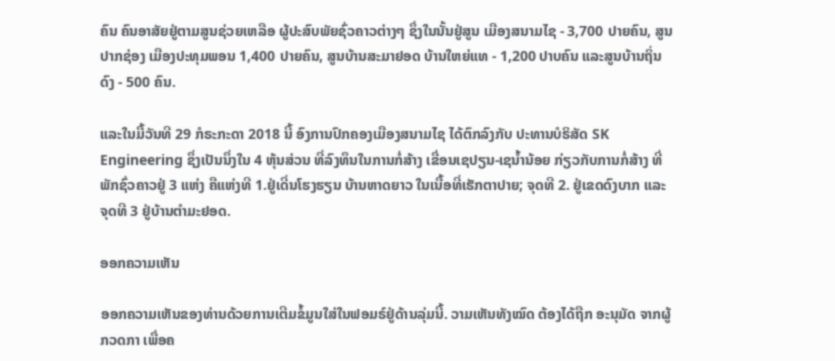ຄົນ ຄົນອາສັຍຢູ່ຕາມສູນຊ່ວຍເຫລືອ ຜູ້ປະສົບພັຍຊົ່ວຄາວຕ່າງໆ ຊຶ່ງໃນນັ້ນຢູ່ສູນ ເມືອງສນາມໄຊ - 3,700 ປາຍຄົນ, ສູນປາກຊ່ອງ ເມືອງປະທຸມພອນ 1,400 ປາຍຄົນ, ສູນບ້ານສະມາຢອດ ບ້ານໃຫຍ່ແທ - 1,200 ປາບຄົນ ແລະສູນບ້ານຖິ່ນດົງ - 500 ຄົນ.

ແລະໃນມື້ວັນທີ 29 ກໍຣະກະດາ 2018 ນີ້ ອົງການປົກຄອງເມືອງສນາມໄຊ ໄດ້ຕົກລົງກັບ ປະທານບໍຣິສັດ SK Engineering ຊຶ່ງເປັນນຶ່ງໃນ 4 ຫຸ້ນສ່ວນ ທີ່ລົງທຶນໃນການກໍ່ສ້າງ ເຂື່ອນເຊປຽນ-ເຊນໍ້ານ້ອຍ ກ່ຽວກັບການກໍ່ສ້າງ ທີ່ພັກຊົ່ວຄາວຢູ່ 3 ແຫ່ງ ຄືແຫ່ງທີ 1.ຢູ່ເດີ່ນໂຮງຮຽນ ບ້ານຫາດຍາວ ໃນເນື້ອທີ່ເຮັກຕາປາຍ; ຈຸດທີ 2. ຢູ່ເຂດດົງບາກ ແລະຈຸດທີ 3 ຢູ່ບ້ານຕໍາມະຢອດ.

ອອກຄວາມເຫັນ

ອອກຄວາມເຫັນຂອງທ່ານດ້ວຍການເຕີມຂໍ້ມູນໃສ່ໃນຟອມຣ໌ຢູ່ດ້ານລຸ່ມນີ້. ວາມເຫັນທັງໝົດ ຕ້ອງໄດ້ຖືກ ອະນຸມັດ ຈາກຜູ້ ກວດກາ ເພື່ອຄ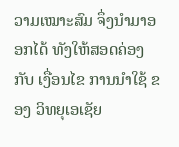ວາມເໝາະສົມ ຈຶ່ງນໍາມາອອກໄດ້ ທັງໃຫ້ສອດຄ່ອງ ກັບ ເງື່ອນໄຂ ການນຳໃຊ້ ຂອງ ວິທຍຸເອເຊັຍ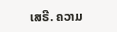ເສຣີ. ຄວາມ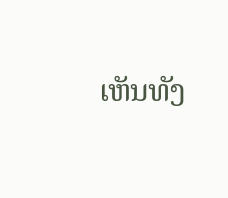ເຫັນທັງ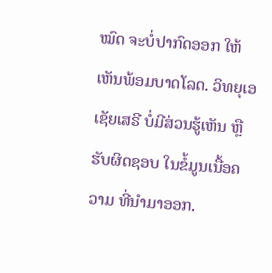ໝົດ ຈະບໍ່ປາກົດອອກ ໃຫ້ເຫັນພ້ອມບາດໂລດ. ວິທຍຸເອເຊັຍເສຣີ ບໍ່ມີສ່ວນຮູ້ເຫັນ ຫຼືຮັບຜິດຊອບ ໃນຂໍ້ມູນເນື້ອຄວາມ ທີ່ນໍາມາອອກ.